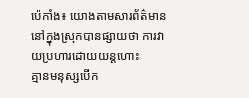ប៉េកាំង៖ យោងតាមសារព័ត៌មាន នៅក្នុងស្រុកបានផ្សាយថា ការវាយប្រហារដោយយន្តហោះ
គ្មានមនុស្សបើក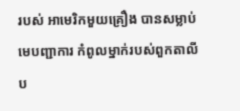របស់ អាមេរិកមួយគ្រឿង បានសម្លាប់មេបញ្ជាការ កំពូលម្នាក់របស់ពួកតាលីប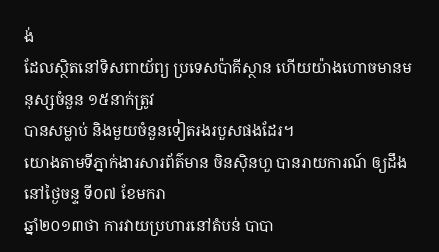ង់
ដែលស្ថិតនៅទិសពាយ័ព្យ ប្រទេសប៉ាគីស្ថាន ហើយយ៉ាងហោចមានមនុស្សចំនួន ១៥នាក់ត្រូវ
បានសម្លាប់ និងមួយចំនួនទៀតរងរបួសផងដែរ។
យោងតាមទីភ្នាក់ងារសារព័ត៌មាន ចិនស៊ិនហួ បានរាយការណ៍ ឲ្យដឹងនៅថ្ងៃចន្ទ ទី០៧ ខែមករា
ឆ្នាំ២០១៣ថា ការវាយប្រហារនៅតំបន់ បាបា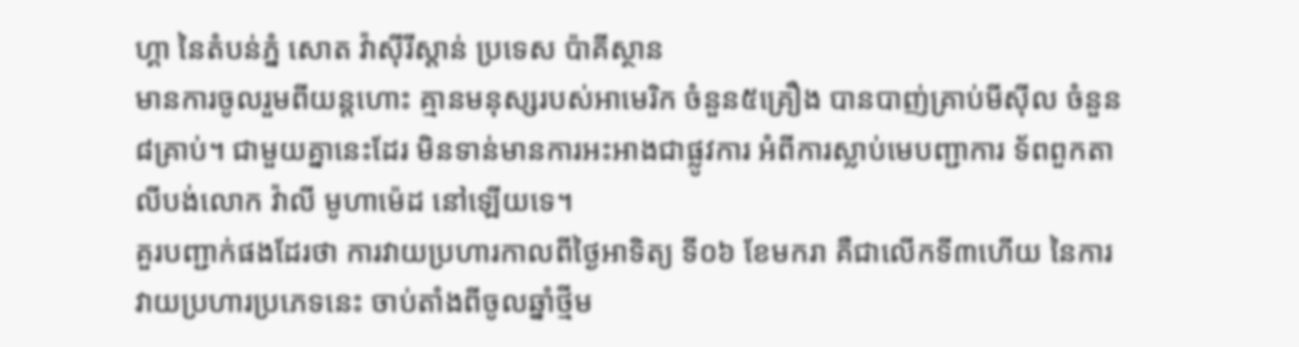ហ្គា នៃតំបន់ភ្នំ សោត វ៉ាស៊ីរីស្តាន់ ប្រទេស ប៉ាគីស្ថាន
មានការចូលរួមពីយន្តហោះ គ្មានមនុស្សរបស់អាមេរិក ចំនួន៥គ្រឿង បានបាញ់គ្រាប់មីស៊ីល ចំនួន
៨គ្រាប់។ ជាមួយគ្នានេះដែរ មិនទាន់មានការអះអាងជាផ្លូវការ អំពីការស្លាប់មេបញ្ជាការ ទ័ពពួកតា
លីបង់លោក វ៉ាលី មូហាម៉េដ នៅឡើយទេ។
គួរបញ្ជាក់ផងដែរថា ការវាយប្រហារកាលពីថ្ងៃអាទិត្យ ទី០៦ ខែមករា គឺជាលើកទី៣ហើយ នៃការ
វាយប្រហារប្រភេទនេះ ចាប់តាំងពីចូលឆ្នាំថ្មីម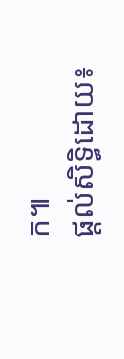ក៕
ផ្តល់សិទ្ធិដោយ៖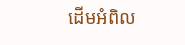ដើមអំពិល